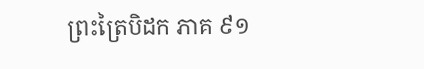ព្រះត្រៃបិដក ភាគ ៩១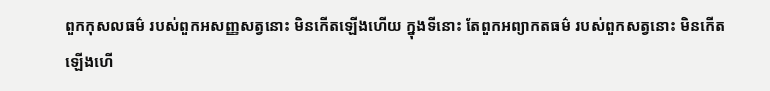ពួកកុសលធម៌ របស់ពួកអសញ្ញសត្វនោះ មិនកើតឡើងហើយ ក្នុងទីនោះ តែពួកអព្យាកតធម៌ របស់ពួកសត្វនោះ មិនកើតឡើងហើ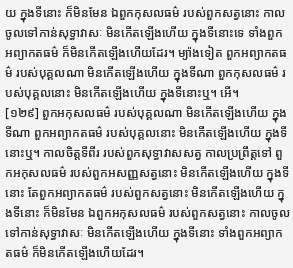យ ក្នុងទីនោះ ក៏មិនមែន ឯពួកកុសលធម៌ របស់ពួកសត្វនោះ កាលចូលទៅកាន់សុទ្ធាវាសៈ មិនកើតឡើងហើយ ក្នុងទីនោះទេ ទាំងពួកអព្យាកតធម៌ ក៏មិនកើតឡើងហើយដែរ។ ម្យ៉ាងទៀត ពួកអព្យាកតធម៌ របស់បុគ្គលណា មិនកើតឡើងហើយ ក្នុងទីណា ពួកកុសលធម៌ របស់បុគ្គលនោះ មិនកើតឡើងហើយ ក្នុងទីនោះឬ។ អើ។
[១២៩] ពួកអកុសលធម៌ របស់បុគ្គលណា មិនកើតឡើងហើយ ក្នុងទីណា ពួកអព្យាកតធម៌ របស់បុគ្គលនោះ មិនកើតឡើងហើយ ក្នុងទីនោះឬ។ កាលចិត្តទីពីរ របស់ពួកសុទ្ធាវាសសត្វ កាលប្រព្រឹត្តទៅ ពួកអកុសលធម៌ របស់ពួកអសញ្ញសត្វនោះ មិនកើតឡើងហើយ ក្នុងទីនោះ តែពួកអព្យាកតធម៌ របស់ពួកសត្វនោះ មិនកើតឡើងហើយ ក្នុងទីនោះ ក៏មិនមែន ឯពួកអកុសលធម៌ របស់ពួកសត្វនោះ កាលចូលទៅកាន់សុទ្ធាវាសៈ មិនកើតឡើងហើយ ក្នុងទីនោះ ទាំងពួកអព្យាកតធម៌ ក៏មិនកើតឡើងហើយដែរ។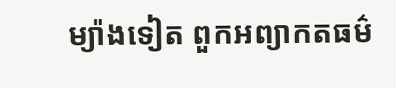ម្យ៉ាងទៀត ពួកអព្យាកតធម៌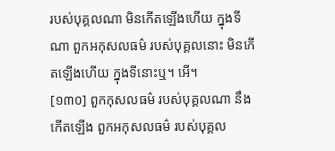របស់បុគ្គលណា មិនកើតឡើងហើយ ក្នុងទីណា ពួកអកុសលធម៌ របស់បុគ្គលនោះ មិនកើតឡើងហើយ ក្នុងទីនោះឬ។ អើ។
[១៣០] ពួកកុសលធម៌ របស់បុគ្គលណា នឹងកើតឡើង ពួកអកុសលធម៌ របស់បុគ្គល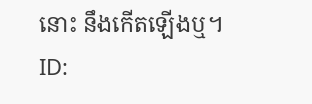នោះ នឹងកើតឡើងឬ។
ID: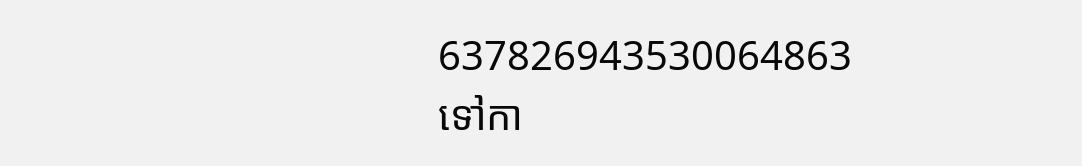637826943530064863
ទៅកា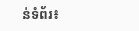ន់ទំព័រ៖